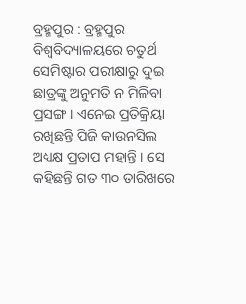ବ୍ରହ୍ମପୁର : ବ୍ରହ୍ମପୁର ବିଶ୍ଵବିଦ୍ୟାଳୟରେ ଚତୁର୍ଥ ସେମିଷ୍ଟାର ପରୀକ୍ଷାରୁ ଦୁଇ ଛାତ୍ରଙ୍କୁ ଅନୁମତି ନ ମିଳିବା ପ୍ରସଙ୍ଗ । ଏନେଇ ପ୍ରତିକ୍ରିୟା ରଖିଛନ୍ତି ପିଜି କାଉନସିଲ ଅଧ୍ୟକ୍ଷ ପ୍ରତାପ ମହାନ୍ତି । ସେ କହିଛନ୍ତି ଗତ ୩୦ ତାରିଖରେ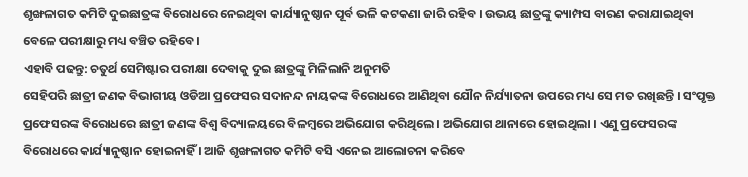ଶୃଙ୍ଖଳାଗତ କମିଟି ଦୁଇଛାତ୍ରଙ୍କ ବିରୋଧରେ ନେଇଥିବା କାର୍ଯ୍ୟାନୁଷ୍ଠାନ ପୂର୍ବ ଭଳି କଟକଣା ଜାରି ରହିବ । ଉଭୟ ଛାତ୍ରଙ୍କୁ କ୍ୟାମ୍ପସ ବାରଣ କରାଯାଇଥିବା ବେଳେ ପରୀକ୍ଷାରୁ ମଧ୍ୟ ବଞ୍ଚିତ ରହିବେ ।
ଏହାବି ପଢନ୍ତୁ: ଚତୁର୍ଥ ସେମିଷ୍ଟାର ପରୀକ୍ଷା ଦେବାକୁ ଦୁଇ ଛାତ୍ରଙ୍କୁ ମିଳିଲାନି ଅନୁମତି
ସେହିପରି ଛାତ୍ରୀ ଜଣକ ବିଭାଗୀୟ ଓଡିଆ ପ୍ରଫେସର ସଦାନନ୍ଦ ନାୟକଙ୍କ ବିରୋଧରେ ଆଣିଥିବା ଯୌନ ନିର୍ଯ୍ୟାତନା ଉପରେ ମଧ୍ୟ ସେ ମତ ରଖିଛନ୍ତି । ସଂପୃକ୍ତ ପ୍ରଫେସରଙ୍କ ବିରୋଧରେ ଛାତ୍ରୀ ଜଣଙ୍କ ବିଶ୍ବ ବିଦ୍ୟାଳୟରେ ବିଳମ୍ବରେ ଅଭିଯୋଗ କରିଥିଲେ । ଅଭିଯୋଗ ଥାନାରେ ହୋଇଥିଲା । ଏଣୁ ପ୍ରଫେସରଙ୍କ ବିରୋଧରେ କାର୍ଯ୍ୟାନୁଷ୍ଠାନ ହୋଇନାହିଁ । ଆଜି ଶୃଙ୍ଖଳାଗତ କମିଟି ବସି ଏନେଇ ଆଲୋଚନା କରିବେ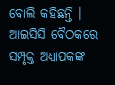ବୋଲି କହିଛନ୍ତି । ଆଇସିସି ବୈଠକରେ ସମ୍ପୃକ୍ତ ଅଧ୍ୟାପକଙ୍କ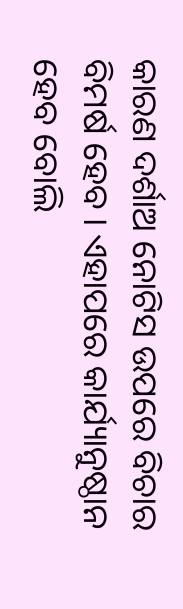କାରଣ ଦର୍ଶାଅ ନୋଟିସ ଉପରେ ବିଚାର ବିମର୍ଷ ହେବ । ଏହାପରେ କାର୍ଯ୍ୟାନୁଷ୍ଠାନ ହେବ ବୋଲି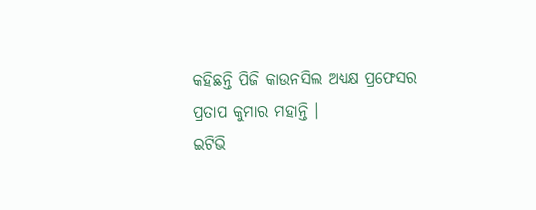କହିଛନ୍ତି ପିଜି କାଉନସିଲ ଅଧ୍ୟକ୍ଷ ପ୍ରଫେସର ପ୍ରତାପ କୁମାର ମହାନ୍ତି ।
ଇଟିଭି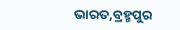ଭାରତ,ବ୍ରହ୍ମପୁର